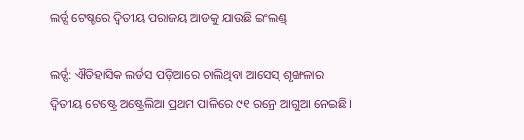ଲର୍ଡ୍ସ ଟେଷ୍ଚରେ ଦ୍ୱିତୀୟ ପରାଜୟ ଆଡକୁ ଯାଉଛି ଇଂଲଣ୍ଡ୍

ଲର୍ଡ୍ସ: ଐତିହାସିକ ଲର୍ଡସ ପଡ଼ିଆରେ ଚାଲିଥିବା ଆସେସ୍ ଶୃଙ୍ଖଳାର ଦ୍ବିତୀୟ ଟେଷ୍ଟ୍ରେ ଅଷ୍ଟ୍ରେଲିଆ ପ୍ରଥମ ପାଳିରେ ୯୧ ରନ୍ରେ ଆଗୁଆ ନେଇଛି।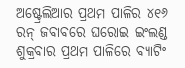ଅଷ୍ଟ୍ରେଲିଆର ପ୍ରଥମ ପାଳିର ୪୧୬ ରନ୍ ଜବାବରେ ଘରୋଇ ଇଂଲଣ୍ଡ ଶୁକ୍ରବାର ପ୍ରଥମ ପାଳିରେ ବ୍ୟାଟିଂ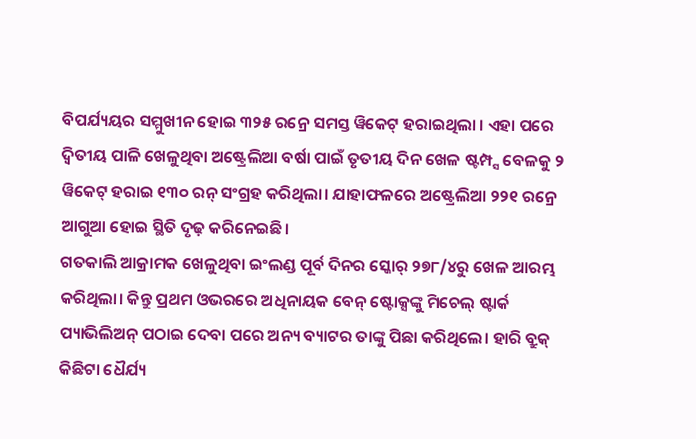ବିପର୍ଯ୍ୟୟର ସମ୍ମୁଖୀନ ହୋଇ ୩୨୫ ରନ୍ରେ ସମସ୍ତ ୱିକେଟ୍ ହରାଇଥିଲା । ଏହା ପରେ ଦ୍ବିତୀୟ ପାଳି ଖେଳୁଥିବା ଅଷ୍ଟ୍ରେଲିଆ ବର୍ଷା ପାଇଁ ତୃତୀୟ ଦିନ ଖେଳ ଷ୍ଟମ୍ପ୍ସ ବେଳକୁ ୨ ୱିକେଟ୍ ହରାଇ ୧୩୦ ରନ୍ ସଂଗ୍ରହ କରିଥିଲା। ଯାହାଫଳରେ ଅଷ୍ଟ୍ରେଲିଆ ୨୨୧ ରନ୍ରେ ଆଗୁଆ ହୋଇ ସ୍ଥିତି ଦୃଢ଼ କରିନେଇଛି।
ଗତକାଲି ଆକ୍ରାମକ ଖେଳୁଥିବା ଇଂଲଣ୍ଡ ପୂର୍ବ ଦିନର ସ୍କୋର୍ ୨୭୮/୪ରୁ ଖେଳ ଆରମ୍ଭ କରିଥିଲା। କିନ୍ତୁ ପ୍ରଥମ ଓଭରରେ ଅଧିନାୟକ ବେନ୍ ଷ୍ଟୋକ୍ସଙ୍କୁ ମିଚେଲ୍ ଷ୍ଟାର୍କ ପ୍ୟାଭିଲିଅନ୍ ପଠାଇ ଦେବା ପରେ ଅନ୍ୟ ବ୍ୟାଟର ତାଙ୍କୁ ପିଛା କରିଥିଲେ। ହାରି ବ୍ରୁକ୍ କିଛିଟା ଧୈର୍ଯ୍ୟ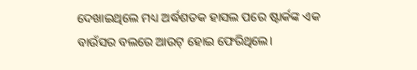ଦେଖାଇଥିଲେ ମଧ୍ୟ ଅର୍ଦ୍ଧଶତକ ହାସଲ ପରେ ଷ୍ଟାର୍କଙ୍କ ଏକ ବାଉଁସର ବଲରେ ଆଉଟ୍ ହୋଇ ଫେରିଥିଲେ।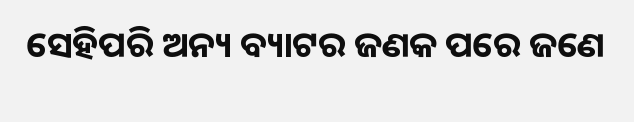ସେହିପରି ଅନ୍ୟ ବ୍ୟାଟର ଜଣକ ପରେ ଜଣେ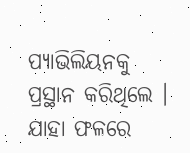ପ୍ୟାଭିଲିୟନକୁ ପ୍ରସ୍ଥାନ କରିଥିଲେ । ଯାହା ଫଳରେ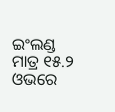ଇଂଲଣ୍ଡ ମାତ୍ର ୧୫.୨ ଓଭରେ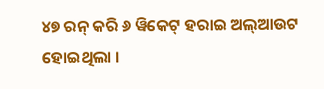୪୭ ରନ୍ କରି ୬ ୱିକେଟ୍ ହରାଇ ଅଲ୍ଆଉଟ ହୋଇଥିଲା ।